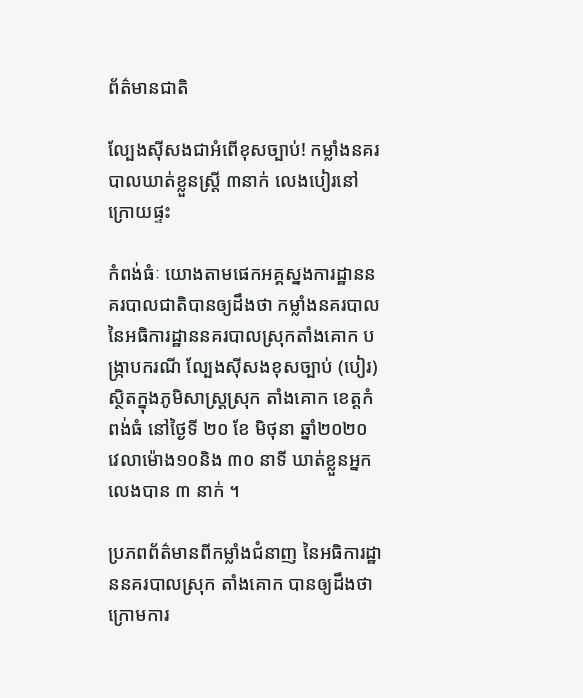ព័ត៌មានជាតិ

ល្បែងស៊ីសងជាអំពើខុសច្បាប់! កម្លាំងនគរបាលឃាត់ខ្លួនស្រ្តី ៣នាក់ លេងបៀរនៅក្រោយផ្ទះ

កំពង់ធំៈ យោងតាមផេកអគ្គស្នងការដ្ឋាននគរបាលជាតិបានឲ្យដឹងថា កម្លាំងនគរបាល នៃអធិការដ្ឋាននគរបាលស្រុកតាំងគោក បង្ក្រាបករណី ល្បែងស៊ីសងខុសច្បាប់ (បៀរ) ស្ថិតក្នុងភូមិសាស្ត្រស្រុក តាំងគោក ខេត្តកំពង់ធំ នៅថ្ងៃទី ២០ ខែ មិថុនា ឆ្នាំ២០២០ វេលាម៉ោង១០និង ៣០ នាទី ឃាត់ខ្លួនអ្នកលេងបាន ៣ នាក់ ។

ប្រភពព័ត៌មានពីកម្លាំងជំនាញ នៃអធិការដ្ឋាននគរបាលស្រុក តាំងគោក បានឲ្យដឹងថា ក្រោមការ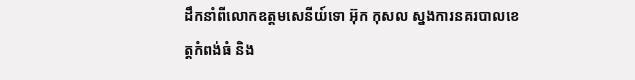ដឹកនាំពីលោកឧត្តមសេនីយ៍ទោ អ៊ុក កុសល ស្នងការនគរបាលខេត្តកំពង់ធំ និង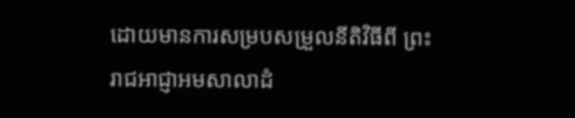ដោយមានការសម្របសម្រួលនីតិវិធីពី ព្រះរាជអាជ្ញាអមសាលាដំ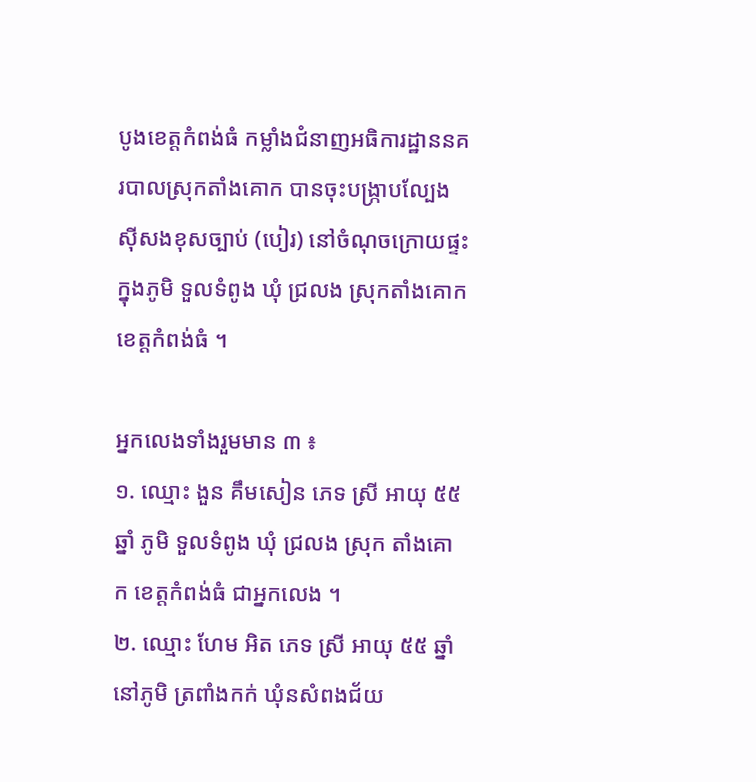បូងខេត្តកំពង់ធំ កម្លាំងជំនាញអធិការដ្ឋាននគរបាលស្រុកតាំងគោក បានចុះបង្ក្រាបល្បែងស៊ីសងខុសច្បាប់ (បៀរ) នៅចំណុចក្រោយផ្ទះ ក្នុងភូមិ ទួលទំពូង ឃុំ ជ្រលង ស្រុកតាំងគោក ខេត្តកំពង់ធំ ។

អ្នកលេងទាំងរួមមាន ៣ ៖
១. ឈ្មោះ ងួន គឹមសៀន ភេទ ស្រី អាយុ ៥៥ ឆ្នាំ ភូមិ ទួលទំពូង ឃុំ ជ្រលង ស្រុក តាំងគោក ខេត្តកំពង់ធំ ជាអ្នកលេង ។
២. ឈ្មោះ ហែម អិត ភេទ ស្រី អាយុ ៥៥ ឆ្នាំ នៅភូមិ ត្រពាំងកក់ ឃុំនសំពងជ័យ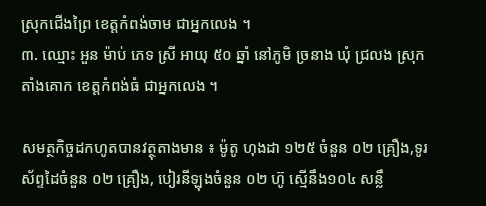ស្រុកជើងព្រៃ ខេត្តកំពង់ចាម ជាអ្នកលេង ។
៣. ឈ្មោះ អួន ម៉ាប់ ភេទ ស្រី អាយុ ៥០ ឆ្នាំ នៅភូមិ ច្រនាង ឃុំ ជ្រលង ស្រុក តាំងគោក ខេត្តកំពង់ធំ ជាអ្នកលេង ។

សមត្ថកិច្ចដកហូតបានវត្ថុតាងមាន ៖ ម៉ូតូ ហុងដា ១២៥ ចំនួន ០២ គ្រឿង,ទូរស័ព្ទដៃចំនួន ០២ គ្រឿង, បៀរនីឡុងចំនួន ០២ ហ៊ូ ស្មើនឹង១០៤ សន្លឹ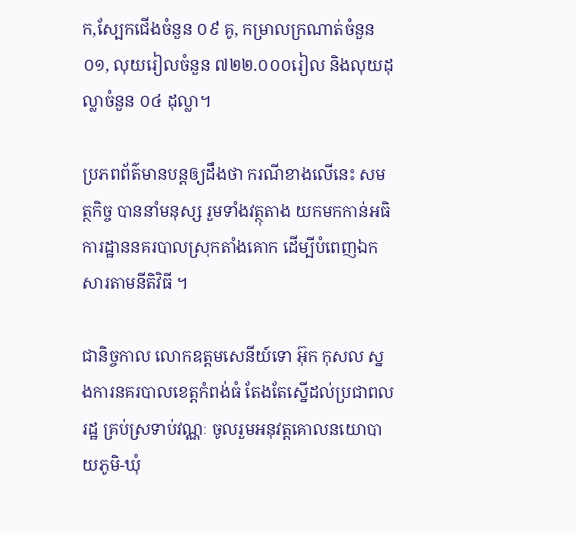ក,ស្បែកជើងចំនួន ០៩ គូ, កម្រាលក្រណាត់ចំនួន ០១, លុយរៀលចំនួន ៧២២.០០០រៀល និងលុយដុល្លាចំនួន ០៤ ដុល្លា។

ប្រភពព័ត៌មានបន្តឲ្យដឹងថា ករណីខាងលើនេះ សមត្ថកិច្ច បាននាំមនុស្ស រួមទាំងវត្ថុតាង យកមកកាន់អធិការដ្ឋាននគរបាលស្រុកតាំងគោក ដើម្បីបំពេញឯកសារតាមនីតិវិធី ។

ជានិច្ចកាល លោកឧត្តមសេនីយ៍ទោ អ៊ុក កុសល ស្នងការនគរបាលខេត្តកំពង់ធំ តែងតែស្នើដល់ប្រជាពលរដ្ឋ គ្រប់ស្រទាប់វណ្ណៈ ចូលរួមអនុវត្តគោលនយោបាយភូមិ-ឃុំ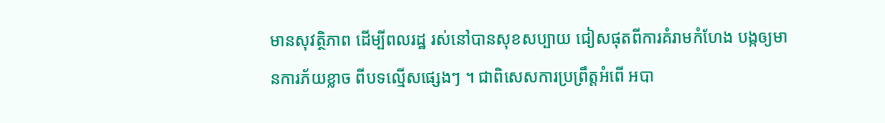មានសុវត្ថិភាព ដើម្បីពលរដ្ឋ រស់នៅបានសុខសប្បាយ ជៀសផុតពីការគំរាមកំហែង បង្កឲ្យមានការភ័យខ្លាច ពីបទល្មើសផ្សេងៗ ។ ជាពិសេសការប្រព្រឹត្តអំពើ អបា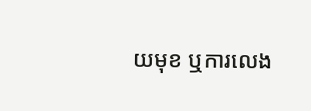យមុខ ឬការលេង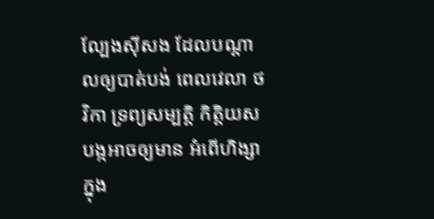ល្បែងស៊ីសង ដែលបណ្តាលឲ្យបាត់បង់ ពេលវេលា ថវិកា ទ្រព្យសម្បត្តិ កិត្តិយស បង្កអាចឲ្យមាន អំពើហិង្សាក្នុង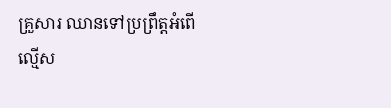គ្រួសារ ឈានទៅប្រព្រឹត្តអំពើ
ល្មើស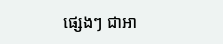ផ្សេងៗ ជាអា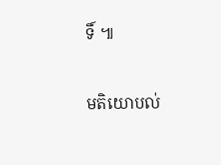ទិ៍ ៕

មតិយោបល់